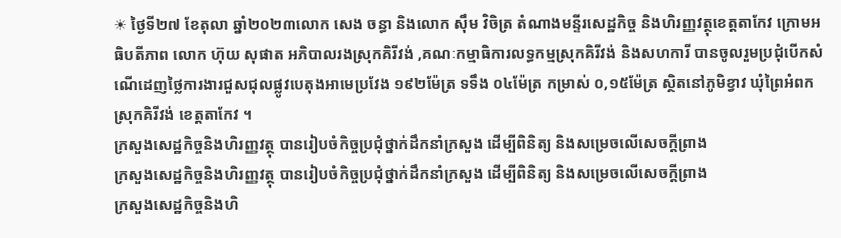☀ ថ្ងៃទី២៧ ខែតុលា ឆ្នាំ២០២៣លោក សេង ចន្ធា និងលោក ស៊ឹម វិចិត្រ តំណាងមន្ទីរសេដ្ឋកិច្ច និងហិរញ្ញវត្ថុខេត្តតាកែវ ក្រោមអធិបតីភាព លោក ហ៊ុយ សុផាត អភិបាលរងស្រុកគិរីវង់ ,គណៈកម្មាធិការលទ្ធកម្មស្រុកគិរីវង់ និងសហការី បានចូលរួមប្រជុំបើកសំណើដេញថ្លៃការងារជួសជុលផ្លូវបេតុងអាមេប្រវែង ១៩២ម៉ែត្រ ទទឹង ០៤ម៉ែត្រ កម្រាស់ ០,១៥ម៉ែត្រ ស្ថិតនៅភូមិខ្វាវ ឃុំព្រៃអំពក ស្រុកគិរីវង់ ខេត្តតាកែវ ។
ក្រសួងសេដ្ឋកិច្ចនិងហិរញ្ញវត្ថុ បានរៀបចំកិច្ចប្រជុំថ្នាក់ដឹកនាំក្រសួង ដើម្បីពិនិត្យ និងសម្រេចលើសេចក្តីព្រាង
ក្រសួងសេដ្ឋកិច្ចនិងហិរញ្ញវត្ថុ បានរៀបចំកិច្ចប្រជុំថ្នាក់ដឹកនាំក្រសួង ដើម្បីពិនិត្យ និងសម្រេចលើសេចក្តីព្រាង
ក្រសួងសេដ្ឋកិច្ចនិងហិ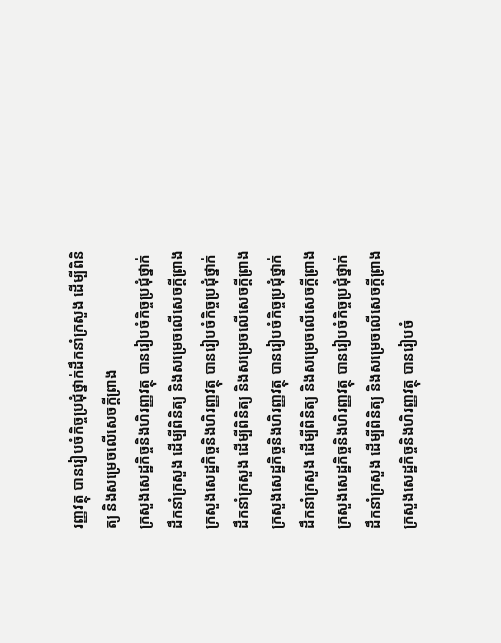រញ្ញវត្ថុ បានរៀបចំកិច្ចប្រជុំថ្នាក់ដឹកនាំក្រសួង ដើម្បីពិនិត្យ និងសម្រេចលើសេចក្តីព្រាង
ក្រសួងសេដ្ឋកិច្ចនិងហិរញ្ញវត្ថុ បានរៀបចំកិច្ចប្រជុំថ្នាក់ដឹកនាំក្រសួង ដើម្បីពិនិត្យ និងសម្រេចលើសេចក្តីព្រាង
ក្រសួងសេដ្ឋកិច្ចនិងហិរញ្ញវត្ថុ បានរៀបចំកិច្ចប្រជុំថ្នាក់ដឹកនាំក្រសួង ដើម្បីពិនិត្យ និងសម្រេចលើសេចក្តីព្រាង
ក្រសួងសេដ្ឋកិច្ចនិងហិរញ្ញវត្ថុ បានរៀបចំកិច្ចប្រជុំថ្នាក់ដឹកនាំក្រសួង ដើម្បីពិនិត្យ និងសម្រេចលើសេចក្តីព្រាង
ក្រសួងសេដ្ឋកិច្ចនិងហិរញ្ញវត្ថុ បានរៀបចំកិច្ចប្រជុំថ្នាក់ដឹកនាំក្រសួង ដើម្បីពិនិត្យ និងសម្រេចលើសេចក្តីព្រាង
ក្រសួងសេដ្ឋកិច្ចនិងហិរញ្ញវត្ថុ បានរៀបចំ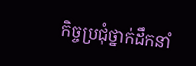កិច្ចប្រជុំថ្នាក់ដឹកនាំ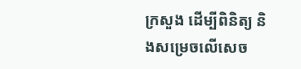ក្រសួង ដើម្បីពិនិត្យ និងសម្រេចលើសេច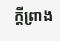ក្តីព្រាង